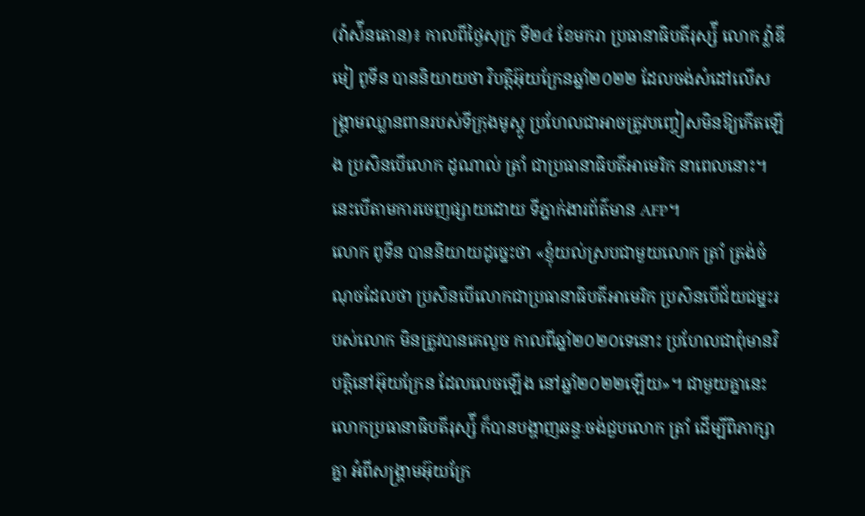(វ៉ាស៉ីនតោន)៖ កាលពីថ្ងៃសុក្រ ទី២៤ ខែមករា ប្រធានាធិបតីរុស្ស៉ី លោក វ៉្លាឌីមៀ ពូទីន បាននិយាយថា វិបត្តិអ៊ុយក្រែនឆ្នាំ២០២២ ដែលចង់សំដៅលើសង្រ្គាមឈ្លានពានរបស់ទីក្រុងមូស្គូ ប្រហែលជាអាចត្រូវបញ្ចៀសមិនឱ្យកើតឡើង ប្រសិនបើលោក ដូណាល់ ត្រាំ ជាប្រធានាធិបតីអាមេរិក នាពេលនោះ។ នេះបើតាមការចេញផ្សាយដោយ ទីភ្នាក់ងារព័ត៌មាន AFP។
លោក ពូទីន បាននិយាយដូច្នេះថា «ខ្ញុំយល់ស្របជាមួយលោក ត្រាំ ត្រង់ចំណុចដែលថា ប្រសិនបើលោកជាប្រធានាធិបតីអាមេរិក ប្រសិនបើជ័យជម្នះរបស់លោក មិនត្រូវបានគេលួច កាលពីឆ្នាំ២០២០ទេនោះ ប្រហែលជាពុំមានវិបត្តិនៅអ៊ុយក្រែន ដែលលេចឡើង នៅឆ្នាំ២០២២ឡើយ»។ ជាមួយគ្នានេះ លោកប្រធានាធិបតីរុស្ស៉ី ក៏បានបង្ហាញឆន្ទៈចង់ជួបលោក ត្រាំ ដើម្បីពិភាក្សាគ្នា អំពីសង្រ្គាមអ៊ុយក្រែ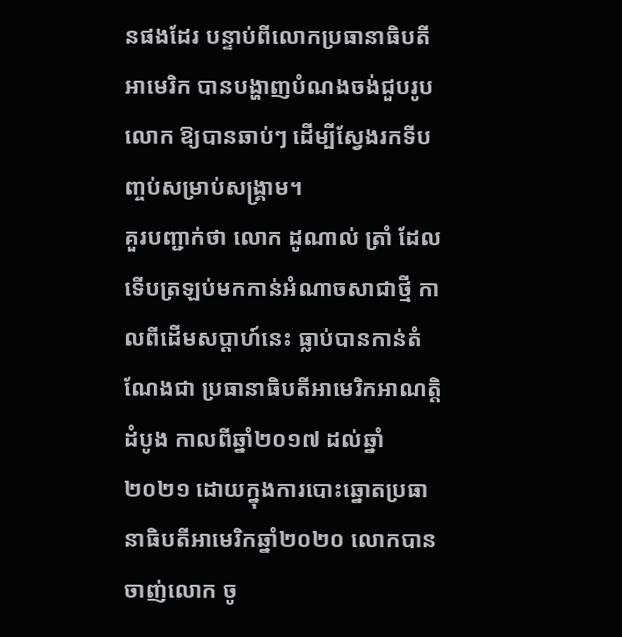នផងដែរ បន្ទាប់ពីលោកប្រធានាធិបតីអាមេរិក បានបង្ហាញបំណងចង់ជួបរូបលោក ឱ្យបានឆាប់ៗ ដើម្បីស្វែងរកទីបញ្ចប់សម្រាប់សង្រ្គាម។
គួរបញ្ជាក់ថា លោក ដូណាល់ ត្រាំ ដែលទើបត្រឡប់មកកាន់អំណាចសាជាថ្មី កាលពីដើមសប្តាហ៍នេះ ធ្លាប់បានកាន់តំណែងជា ប្រធានាធិបតីអាមេរិកអាណត្តិដំបូង កាលពីឆ្នាំ២០១៧ ដល់ឆ្នាំ២០២១ ដោយក្នុងការបោះឆ្នោតប្រធានាធិបតីអាមេរិកឆ្នាំ២០២០ លោកបានចាញ់លោក ចូ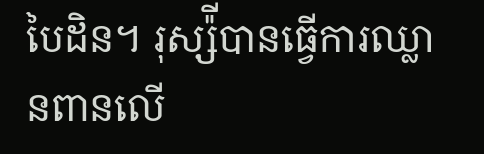បៃដិន។ រុស្ស៉ីបានធ្វើការឈ្លានពានលើ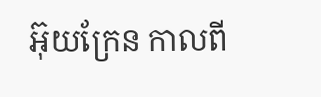អ៊ុយក្រែន កាលពី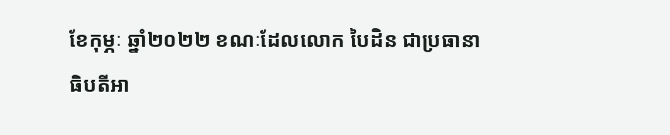ខែកុម្ភៈ ឆ្នាំ២០២២ ខណៈដែលលោក បៃដិន ជាប្រធានាធិបតីអា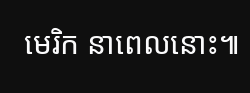មេរិក នាពេលនោះ៕